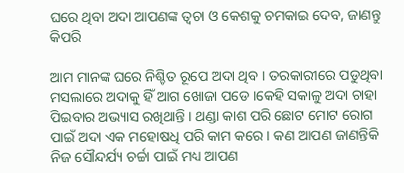ଘରେ ଥିବା ଅଦା ଆପଣଙ୍କ ତ୍ୱଚା ଓ କେଶକୁ ଚମକାଇ ଦେବ, ଜାଣନ୍ତୁ କିପରି

ଆମ ମାନଙ୍କ ଘରେ ନିଶ୍ଚିତ ରୂପେ ଅଦା ଥିବ । ତରକାରୀରେ ପଡୁଥିବା ମସଲାରେ ଅଦାକୁ ହିଁ ଆଗ ଖୋଜା ପଡେ ।କେହି ସକାଳୁ ଅଦା ଚାହା ପିଇବାର ଅଭ୍ୟାସ ରଖିଥାନ୍ତି । ଥଣ୍ଡା କାଶ ପରି ଛୋଟ ମୋଟ ରୋଗ ପାଇଁ ଅଦା ଏକ ମହୋଷଧି ପରି କାମ କରେ । କଣ ଆପଣ ଜାଣନ୍ତିକି ନିଜ ସୌନ୍ଦର୍ଯ୍ୟ ଚର୍ଚ୍ଚା ପାଇଁ ମଧ୍ୟ ଆପଣ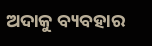ଅଦାକୁ ବ୍ୟବହାର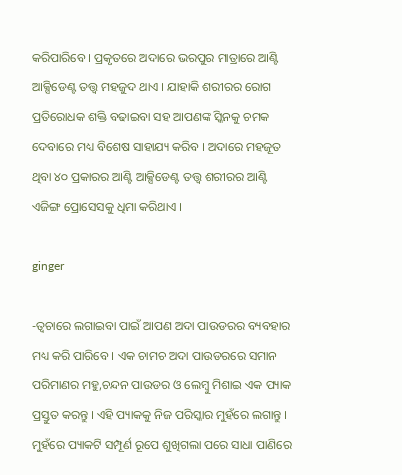କରିପାରିବେ । ପ୍ରକୃତରେ ଅଦାରେ ଭରପୁର ମାତ୍ରାରେ ଆଣ୍ଟି ଆକ୍ସିଡେଣ୍ଟ ତତ୍ତ୍ୱ ମହଜୁଦ ଥାଏ । ଯାହାକି ଶରୀରର ରୋଗ ପ୍ରତିରୋଧକ ଶକ୍ତି ବଢାଇବା ସହ ଆପଣଙ୍କ ସ୍କିନକୁ ଚମକ ଦେବାରେ ମଧ୍ୟ ବିଶେଷ ସାହାଯ୍ୟ କରିବ । ଅଦାରେ ମହଜୂତ ଥିବା ୪୦ ପ୍ରକାରର ଆଣ୍ଟି ଆକ୍ସିଡେଣ୍ଟ ତତ୍ତ୍ୱ ଶରୀରର ଆଣ୍ଟି ଏଜିଙ୍ଗ ପ୍ରୋସେସକୁ ଧିମା କରିଥାଏ ।

ginger

-ତ୍ୱଚାରେ ଲଗାଇବା ପାଇଁ ଆପଣ ଅଦା ପାଉଡରର ବ୍ୟବହାର ମଧ୍ୟ କରି ପାରିବେ । ଏକ ଚାମଚ ଅଦା ପାଉଡରରେ ସମାନ ପରିମାଣର ମହୁ,ଚନ୍ଦନ ପାଉଡର ଓ ଲେମ୍ବୁ ମିଶାଇ ଏକ ପ୍ୟାକ ପ୍ରସ୍ତୁତ କରନ୍ତୁ । ଏହି ପ୍ୟାକକୁ ନିଜ ପରିସ୍କାର ମୁହଁରେ ଲଗାନ୍ତୁ । ମୁହଁରେ ପ୍ୟାକଟି ସମ୍ପୂର୍ଣ ରୂପେ ଶୁଖିଗଲା ପରେ ସାଧା ପାଣିରେ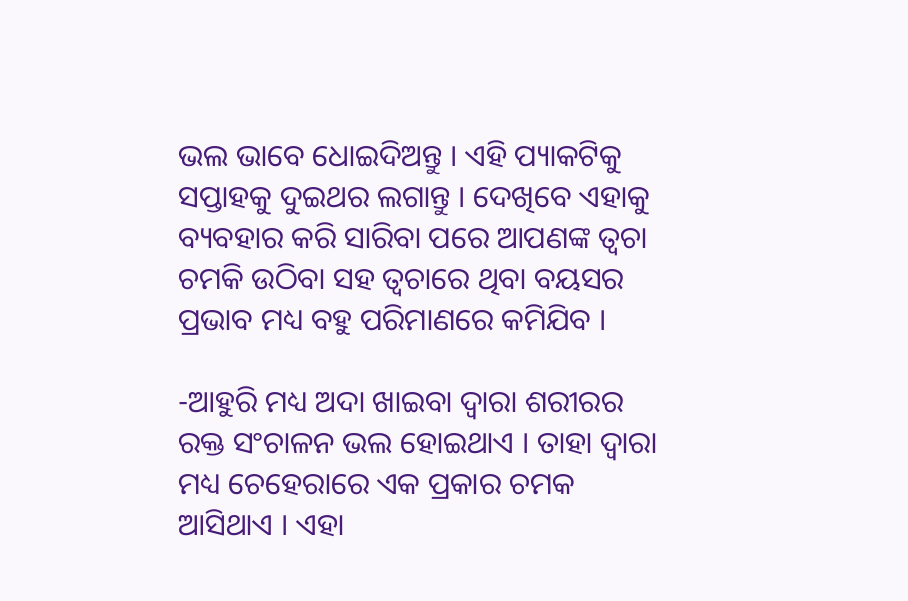ଭଲ ଭାବେ ଧୋଇଦିଅନ୍ତୁ । ଏହି ପ୍ୟାକଟିକୁ ସପ୍ତାହକୁ ଦୁଇଥର ଲଗାନ୍ତୁ । ଦେଖିବେ ଏହାକୁ ବ୍ୟବହାର କରି ସାରିବା ପରେ ଆପଣଙ୍କ ତ୍ୱଚା ଚମକି ଉଠିବା ସହ ତ୍ୱଚାରେ ଥିବା ବୟସର ପ୍ରଭାବ ମଧ୍ୟ ବହୁ ପରିମାଣରେ କମିଯିବ ।

-ଆହୁରି ମଧ୍ୟ ଅଦା ଖାଇବା ଦ୍ୱାରା ଶରୀରର ରକ୍ତ ସଂଚାଳନ ଭଲ ହୋଇଥାଏ । ତାହା ଦ୍ୱାରା ମଧ୍ୟ ଚେହେରାରେ ଏକ ପ୍ରକାର ଚମକ ଆସିଥାଏ । ଏହା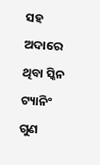ସହ ଅଦାରେ ଥିବା ସ୍କିନ ଟ୍ୟାନିଂ ଗୁଣ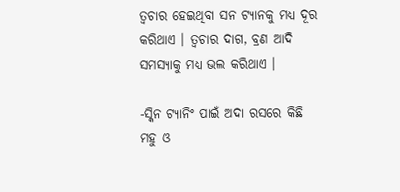ତ୍ୱଚାର ହେଇଥିବା ସନ ଟ୍ୟାନକୁ ମଧ୍ୟ ଦୂର କରିଥାଏ । ତ୍ୱଚାର ଦାଗ, ବ୍ରଣ ଆଦି ସମସ୍ୟାକୁ ମଧ୍ୟ ଭଲ କରିଥାଏ ।

-ସ୍କିନ ଟ୍ୟାନିଂ ପାଇଁ ଅଦା ରସରେ କିଛି ମହୁ ଓ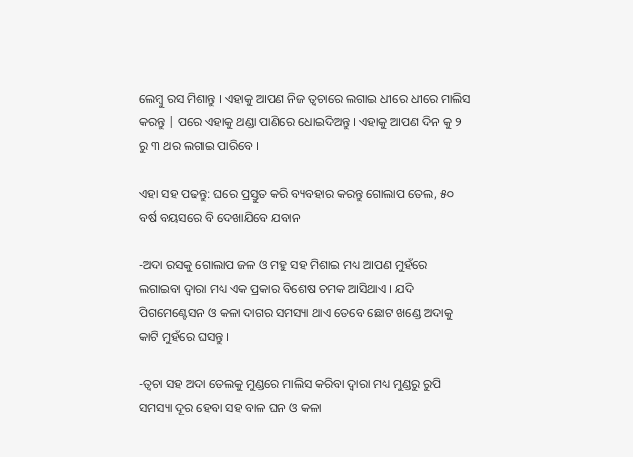ଲେମ୍ବୁ ରସ ମିଶାନ୍ତୁ । ଏହାକୁ ଆପଣ ନିଜ ତ୍ୱଚାରେ ଲଗାଇ ଧୀରେ ଧୀରେ ମାଲିସ କରନ୍ତୁ | ପରେ ଏହାକୁ ଥଣ୍ଡା ପାଣିରେ ଧୋଇଦିଅନ୍ତୁ । ଏହାକୁ ଆପଣ ଦିନ କୁ ୨ ରୁ ୩ ଥର ଲଗାଇ ପାରିବେ ।

ଏହା ସହ ପଢନ୍ତୁ: ଘରେ ପ୍ରସ୍ତୁତ କରି ବ୍ୟବହାର କରନ୍ତୁ ଗୋଲାପ ତେଲ, ୫୦ ବର୍ଷ ବୟସରେ ବି ଦେଖାଯିବେ ଯବାନ

-ଅଦା ରସକୁ ଗୋଲାପ ଜଳ ଓ ମହୁ ସହ ମିଶାଇ ମଧ୍ୟ ଆପଣ ମୁହଁରେ ଲଗାଇବା ଦ୍ୱାରା ମଧ୍ୟ ଏକ ପ୍ରକାର ବିଶେଷ ଚମକ ଆସିଥାଏ । ଯଦି ପିଗମେଣ୍ଟେସନ ଓ କଳା ଦାଗର ସମସ୍ୟା ଥାଏ ତେବେ ଛୋଟ ଖଣ୍ଡେ ଅଦାକୁ କାଟି ମୁହଁରେ ଘସନ୍ତୁ ।

-ତ୍ୱଚା ସହ ଅଦା ତେଲକୁ ମୁଣ୍ଡରେ ମାଲିସ କରିବା ଦ୍ୱାରା ମଧ୍ୟ ମୁଣ୍ଡରୁ ରୁପି ସମସ୍ୟା ଦୂର ହେବା ସହ ବାଳ ଘନ ଓ କଳା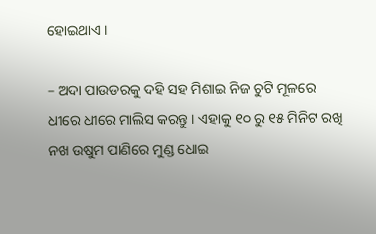ହୋଇଥାଏ ।

– ଅଦା ପାଉଡରକୁ ଦହି ସହ ମିଶାଇ ନିଜ ଚୁଟି ମୂଳରେ ଧୀରେ ଧୀରେ ମାଲିସ କରନ୍ତୁ । ଏହାକୁ ୧୦ ରୁ ୧୫ ମିନିଟ ରଖି ନଖ ଉଷୁମ ପାଣିରେ ମୁଣ୍ଡ ଧୋଇ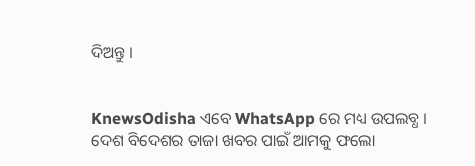ଦିଅନ୍ତୁ ।


KnewsOdisha ଏବେ WhatsApp ରେ ମଧ୍ୟ ଉପଲବ୍ଧ । ଦେଶ ବିଦେଶର ତାଜା ଖବର ପାଇଁ ଆମକୁ ଫଲୋ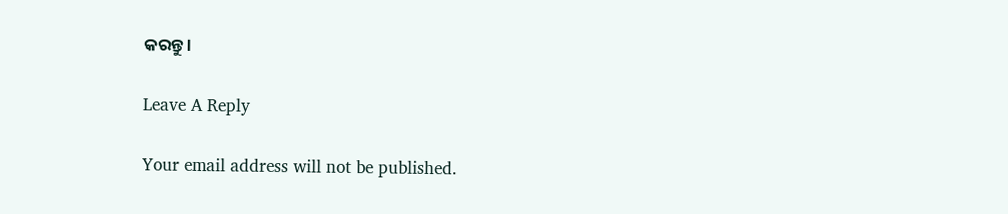କରନ୍ତୁ ।

Leave A Reply

Your email address will not be published.